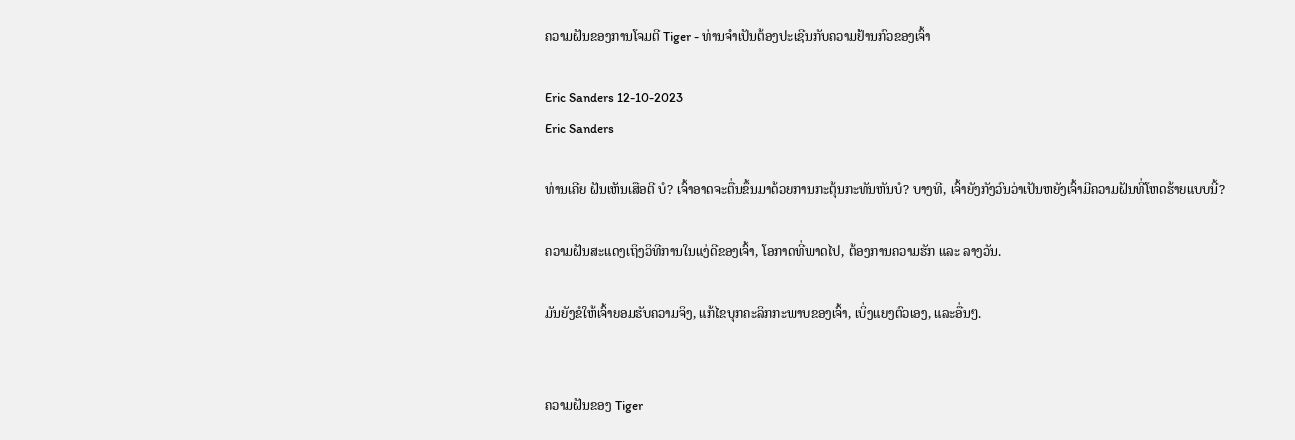ຄວາມຝັນຂອງການໂຈມຕີ Tiger - ທ່ານຈໍາເປັນຕ້ອງປະເຊີນກັບຄວາມຢ້ານກົວຂອງເຈົ້າ

Eric Sanders 12-10-2023
Eric Sanders

ທ່ານເຄີຍ ຝັນເຫັນເສືອຕີ ບໍ? ເຈົ້າອາດຈະຕື່ນຂຶ້ນມາດ້ວຍການກະຕຸ້ນກະທັນຫັນບໍ? ບາງທີ, ເຈົ້າຍັງກັງວົນວ່າເປັນຫຍັງເຈົ້າມີຄວາມຝັນທີ່ໂຫດຮ້າຍແບບນີ້?

ຄວາມຝັນສະແດງເຖິງວິທີການໃນແງ່ດີຂອງເຈົ້າ, ໂອກາດທີ່ພາດໄປ, ຕ້ອງການຄວາມຮັກ ແລະ ລາງວັນ.

ມັນຍັງຂໍໃຫ້ເຈົ້າຍອມຮັບຄວາມຈິງ, ແກ້ໄຂບຸກຄະລິກກະພາບຂອງເຈົ້າ, ເບິ່ງແຍງຕົວເອງ, ແລະອື່ນໆ.


ຄວາມຝັນຂອງ Tiger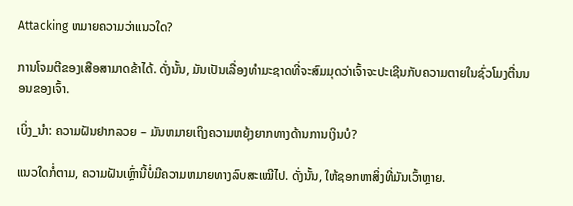Attacking ຫມາຍຄວາມວ່າແນວໃດ?

ການໂຈມຕີຂອງເສືອສາມາດຂ້າໄດ້. ດັ່ງນັ້ນ, ມັນເປັນເລື່ອງທໍາມະຊາດທີ່ຈະສົມມຸດວ່າເຈົ້າຈະປະເຊີນກັບຄວາມຕາຍໃນຊົ່ວໂມງຕື່ນນອນຂອງເຈົ້າ.

ເບິ່ງ_ນຳ: ຄວາມຝັນຢາກລວຍ – ມັນຫມາຍເຖິງຄວາມຫຍຸ້ງຍາກທາງດ້ານການເງິນບໍ?

ແນວໃດກໍ່ຕາມ, ຄວາມຝັນເຫຼົ່ານີ້ບໍ່ມີຄວາມຫມາຍທາງລົບສະເໝີໄປ. ດັ່ງນັ້ນ, ໃຫ້ຊອກຫາສິ່ງທີ່ມັນເວົ້າຫຼາຍ.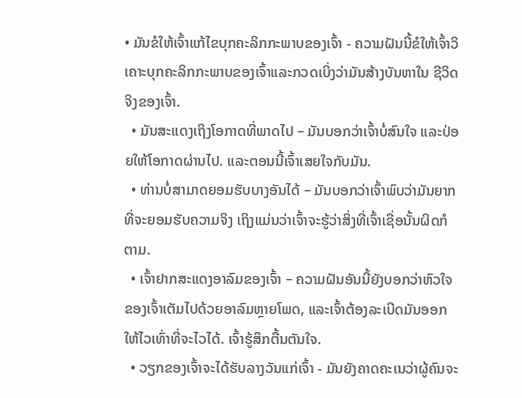• ມັນຂໍໃຫ້ເຈົ້າແກ້ໄຂບຸກຄະລິກກະພາບຂອງເຈົ້າ - ຄວາມຝັນນີ້ຂໍໃຫ້ເຈົ້າວິເຄາະບຸກຄະລິກກະພາບຂອງເຈົ້າແລະກວດເບິ່ງວ່າມັນສ້າງບັນຫາໃນ ຊີວິດຈິງຂອງເຈົ້າ.
  • ມັນສະແດງເຖິງໂອກາດທີ່ພາດໄປ – ມັນບອກວ່າເຈົ້າບໍ່ສົນໃຈ ແລະປ່ອຍໃຫ້ໂອກາດຜ່ານໄປ. ແລະຕອນນີ້ເຈົ້າເສຍໃຈກັບມັນ.
  • ທ່ານບໍ່ສາມາດຍອມຮັບບາງອັນໄດ້ – ມັນບອກວ່າເຈົ້າພົບວ່າມັນຍາກທີ່ຈະຍອມຮັບຄວາມຈິງ ເຖິງແມ່ນວ່າເຈົ້າຈະຮູ້ວ່າສິ່ງທີ່ເຈົ້າເຊື່ອນັ້ນຜິດກໍຕາມ.
  • ເຈົ້າຢາກສະແດງອາລົມຂອງເຈົ້າ – ຄວາມຝັນອັນນີ້ຍັງບອກວ່າຫົວໃຈຂອງເຈົ້າເຕັມໄປດ້ວຍອາລົມຫຼາຍໂພດ, ແລະເຈົ້າຕ້ອງລະເບີດມັນອອກໃຫ້ໄວເທົ່າທີ່ຈະໄວໄດ້. ເຈົ້າຮູ້ສຶກຕື້ນຕັນໃຈ.
  • ວຽກຂອງເຈົ້າຈະໄດ້ຮັບລາງວັນແກ່ເຈົ້າ - ມັນຍັງຄາດຄະເນວ່າຜູ້ຄົນຈະ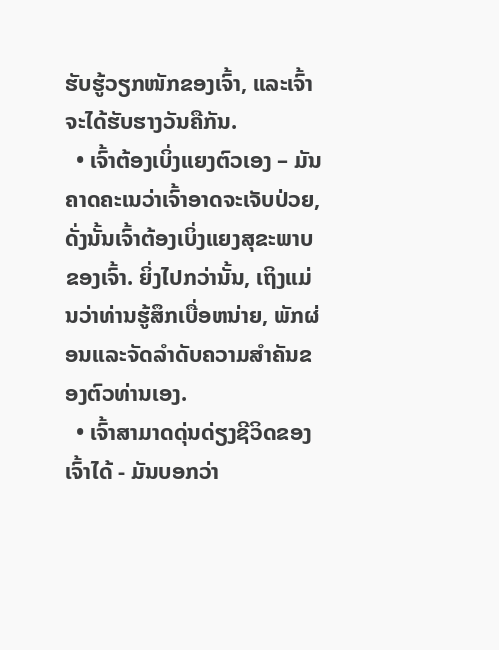ຮັບຮູ້ວຽກໜັກຂອງເຈົ້າ, ແລະເຈົ້າຈະໄດ້ຮັບຮາງວັນຄືກັນ.
  • ເຈົ້າຕ້ອງເບິ່ງແຍງຕົວເອງ – ມັນຄາດຄະເນວ່າເຈົ້າອາດຈະເຈັບປ່ວຍ, ດັ່ງນັ້ນເຈົ້າຕ້ອງເບິ່ງແຍງສຸຂະພາບຂອງເຈົ້າ. ຍິ່ງໄປກວ່ານັ້ນ, ເຖິງແມ່ນວ່າທ່ານຮູ້ສຶກເບື່ອຫນ່າຍ, ພັກຜ່ອນແລະຈັດລໍາດັບຄວາມສໍາຄັນຂອງຕົວທ່ານເອງ.
  • ເຈົ້າສາມາດດຸ່ນດ່ຽງຊີວິດຂອງເຈົ້າໄດ້ - ມັນບອກວ່າ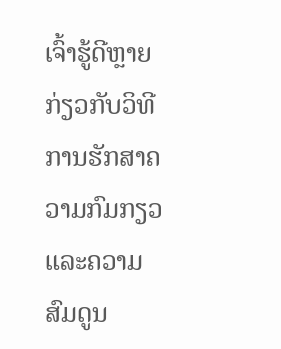ເຈົ້າຮູ້ດີຫຼາຍກ່ຽວກັບວິທີການຮັກສາຄວາມກົມກຽວແລະຄວາມສົມດູນ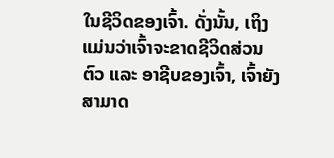ໃນຊີວິດຂອງເຈົ້າ. ດັ່ງນັ້ນ, ເຖິງແມ່ນວ່າເຈົ້າຈະຂາດຊີວິດສ່ວນຕົວ ແລະ ອາຊີບຂອງເຈົ້າ, ເຈົ້າຍັງສາມາດ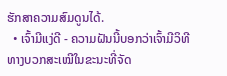ຮັກສາຄວາມສົມດູນໄດ້.
  • ເຈົ້າມີແງ່ດີ - ຄວາມຝັນນີ້ບອກວ່າເຈົ້າມີວິທີທາງບວກສະເໝີໃນຂະນະທີ່ຈັດ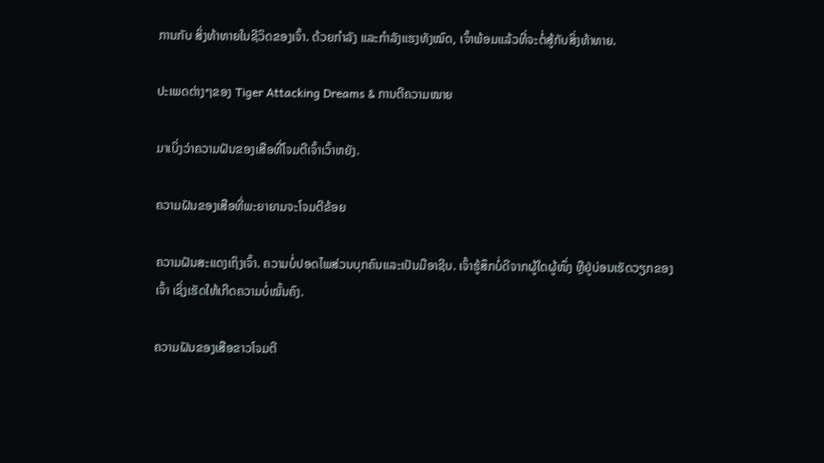ການກັບ ສິ່ງທ້າທາຍໃນຊີວິດຂອງເຈົ້າ. ດ້ວຍກຳລັງ ແລະກຳລັງແຮງທັງໝົດ, ເຈົ້າພ້ອມແລ້ວທີ່ຈະຕໍ່ສູ້ກັບສິ່ງທ້າທາຍ.

ປະເພດຕ່າງໆຂອງ Tiger Attacking Dreams & ການຕີຄວາມໝາຍ

ມາເບິ່ງວ່າຄວາມຝັນຂອງເສືອທີ່ໂຈມຕີເຈົ້າເວົ້າຫຍັງ.

ຄວາມຝັນຂອງເສືອທີ່ພະຍາຍາມຈະໂຈມຕີຂ້ອຍ

ຄວາມຝັນສະແດງເຖິງເຈົ້າ. ຄວາມບໍ່ປອດໄພສ່ວນບຸກຄົນແລະເປັນມືອາຊີບ. ເຈົ້າຮູ້ສຶກບໍ່ດີຈາກຜູ້ໃດຜູ້ໜຶ່ງ ຫຼືຢູ່ບ່ອນເຮັດວຽກຂອງເຈົ້າ ເຊິ່ງເຮັດໃຫ້ເກີດຄວາມບໍ່ໝັ້ນຄົງ.

ຄວາມຝັນຂອງເສືອຂາວໂຈມຕີ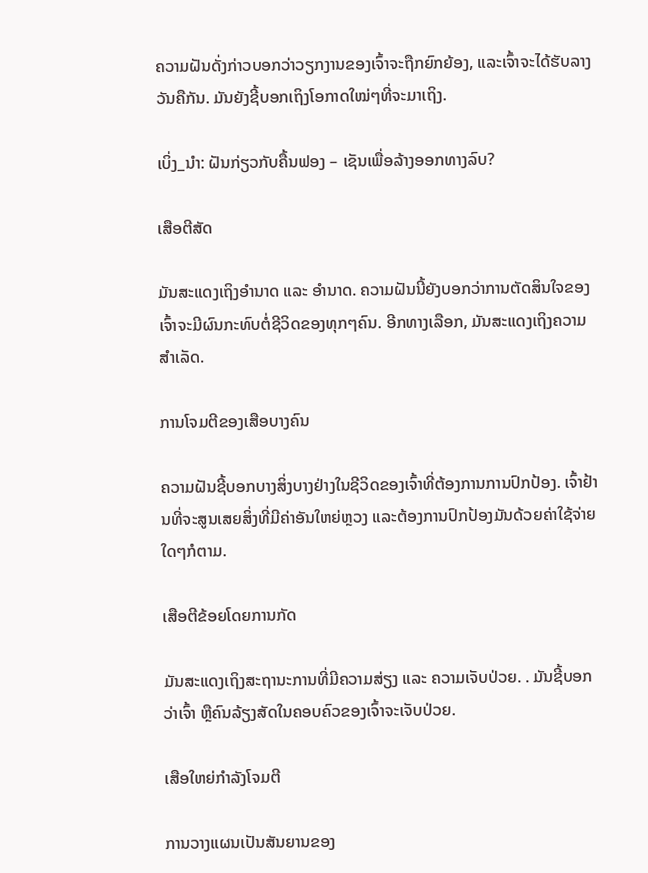ຄວາມຝັນດັ່ງກ່າວບອກວ່າວຽກງານຂອງເຈົ້າຈະຖືກຍົກຍ້ອງ, ແລະເຈົ້າຈະໄດ້ຮັບລາງວັນຄືກັນ. ມັນຍັງຊີ້ບອກເຖິງໂອກາດໃໝ່ໆທີ່ຈະມາເຖິງ.

ເບິ່ງ_ນຳ: ຝັນກ່ຽວກັບຄື້ນຟອງ – ເຊັນເພື່ອລ້າງອອກທາງລົບ?

ເສືອຕີສັດ

ມັນສະແດງເຖິງອຳນາດ ແລະ ອຳນາດ. ຄວາມຝັນນີ້ຍັງບອກວ່າການຕັດສິນໃຈຂອງເຈົ້າຈະມີຜົນກະທົບຕໍ່ຊີວິດຂອງທຸກໆຄົນ. ອີກທາງເລືອກ, ມັນສະແດງເຖິງຄວາມສຳເລັດ.

ການໂຈມຕີຂອງເສືອບາງຄົນ

ຄວາມຝັນຊີ້ບອກບາງສິ່ງບາງຢ່າງໃນຊີວິດຂອງເຈົ້າທີ່ຕ້ອງການການປົກປ້ອງ. ເຈົ້າຢ້ານທີ່ຈະສູນເສຍສິ່ງທີ່ມີຄ່າອັນໃຫຍ່ຫຼວງ ແລະຕ້ອງການປົກປ້ອງມັນດ້ວຍຄ່າໃຊ້ຈ່າຍໃດໆກໍຕາມ.

ເສືອຕີຂ້ອຍໂດຍການກັດ

ມັນສະແດງເຖິງສະຖານະການທີ່ມີຄວາມສ່ຽງ ແລະ ຄວາມເຈັບປ່ວຍ. . ມັນຊີ້ບອກວ່າເຈົ້າ ຫຼືຄົນລ້ຽງສັດໃນຄອບຄົວຂອງເຈົ້າຈະເຈັບປ່ວຍ.

ເສືອໃຫຍ່ກຳລັງໂຈມຕີ

ການວາງແຜນເປັນສັນຍານຂອງ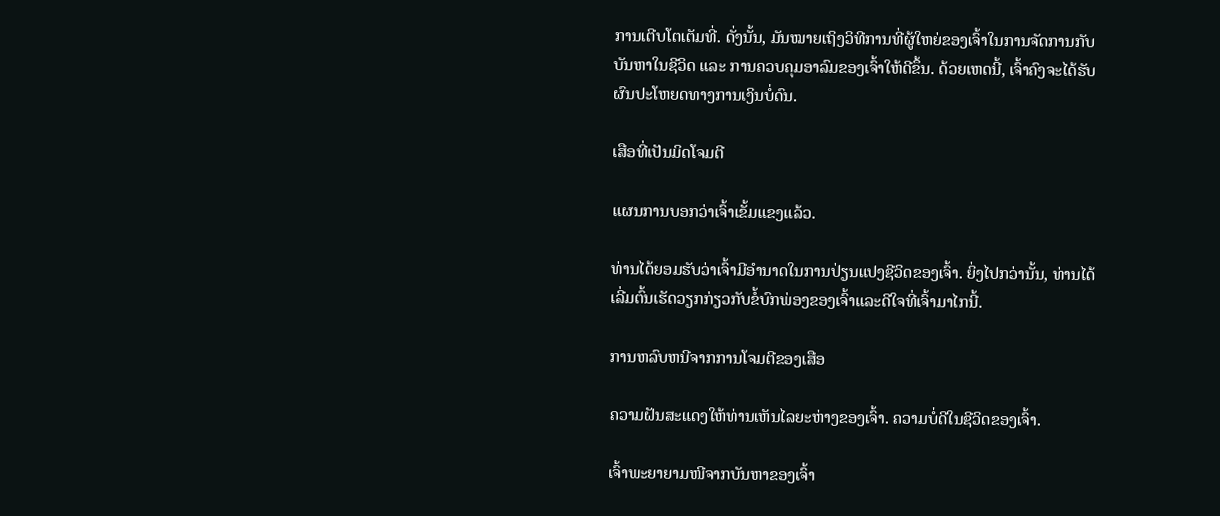ການເຕີບໂຕເຕັມທີ່. ດັ່ງນັ້ນ, ມັນໝາຍເຖິງວິທີການທີ່ຜູ້ໃຫຍ່ຂອງເຈົ້າໃນການຈັດການກັບບັນຫາໃນຊີວິດ ແລະ ການຄວບຄຸມອາລົມຂອງເຈົ້າໃຫ້ດີຂຶ້ນ. ດ້ວຍເຫດນີ້, ເຈົ້າຄົງຈະໄດ້ຮັບຜົນປະໂຫຍດທາງການເງິນບໍ່ດົນ.

ເສືອທີ່ເປັນມິດໂຈມຕີ

ແຜນການບອກວ່າເຈົ້າເຂັ້ມແຂງແລ້ວ.

ທ່ານໄດ້ຍອມຮັບວ່າເຈົ້າມີອຳນາດໃນການປ່ຽນແປງຊີວິດຂອງເຈົ້າ. ຍິ່ງໄປກວ່ານັ້ນ, ທ່ານໄດ້ເລີ່ມຕົ້ນເຮັດວຽກກ່ຽວກັບຂໍ້ບົກພ່ອງຂອງເຈົ້າແລະດີໃຈທີ່ເຈົ້າມາໄກນີ້.

ການຫລົບຫນີຈາກການໂຈມຕີຂອງເສືອ

ຄວາມຝັນສະແດງໃຫ້ທ່ານເຫັນໄລຍະຫ່າງຂອງເຈົ້າ. ຄວາມບໍ່ດີໃນຊີວິດຂອງເຈົ້າ.

ເຈົ້າພະຍາຍາມໜີຈາກບັນຫາຂອງເຈົ້າ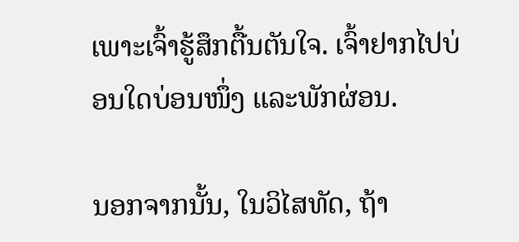ເພາະເຈົ້າຮູ້ສຶກຕື້ນຕັນໃຈ. ເຈົ້າຢາກໄປບ່ອນໃດບ່ອນໜຶ່ງ ແລະພັກຜ່ອນ.

ນອກຈາກນັ້ນ, ໃນວິໄສທັດ, ຖ້າ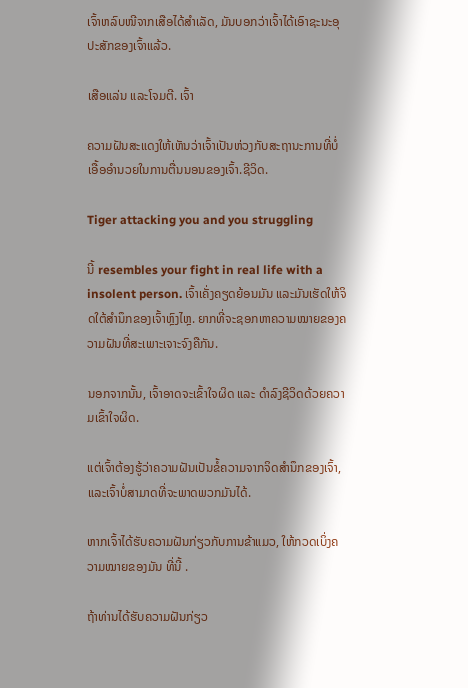ເຈົ້າຫລົບໜີຈາກເສືອໄດ້ສຳເລັດ, ມັນບອກວ່າເຈົ້າໄດ້ເອົາຊະນະອຸປະສັກຂອງເຈົ້າແລ້ວ.

ເສືອແລ່ນ ແລະໂຈມຕີ. ເຈົ້າ

ຄວາມຝັນສະແດງໃຫ້ເຫັນວ່າເຈົ້າເປັນຫ່ວງກັບສະຖານະການທີ່ບໍ່ເອື້ອອໍານວຍໃນການຕື່ນນອນຂອງເຈົ້າ.ຊີວິດ.

Tiger attacking you and you struggling

ນີ້ resembles your fight in real life with a insolent person. ເຈົ້າເຄັ່ງຄຽດຍ້ອນມັນ ແລະມັນເຮັດໃຫ້ຈິດໃຕ້ສຳນຶກຂອງເຈົ້າຫຼົງໄຫຼ. ຍາກທີ່ຈະຊອກຫາຄວາມໝາຍຂອງຄວາມຝັນທີ່ສະເພາະເຈາະຈົງຄືກັນ.

ນອກຈາກນັ້ນ, ເຈົ້າອາດຈະເຂົ້າໃຈຜິດ ແລະ ດຳລົງຊີວິດດ້ວຍຄວາມເຂົ້າໃຈຜິດ.

ແຕ່ເຈົ້າຕ້ອງຮູ້ວ່າຄວາມຝັນເປັນຂໍ້ຄວາມຈາກຈິດສຳນຶກຂອງເຈົ້າ, ແລະເຈົ້າບໍ່ສາມາດທີ່ຈະພາດພວກມັນໄດ້.

ຫາກເຈົ້າໄດ້ຮັບຄວາມຝັນກ່ຽວກັບການຂ້າແມວ, ໃຫ້ກວດເບິ່ງຄວາມໝາຍຂອງມັນ ທີ່ນີ້ .

ຖ້າທ່ານໄດ້ຮັບຄວາມຝັນກ່ຽວ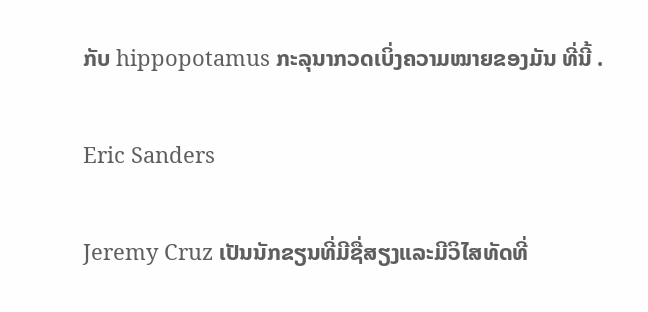ກັບ hippopotamus ກະລຸນາກວດເບິ່ງຄວາມໝາຍຂອງມັນ ທີ່ນີ້ .

Eric Sanders

Jeremy Cruz ເປັນນັກຂຽນທີ່ມີຊື່ສຽງແລະມີວິໄສທັດທີ່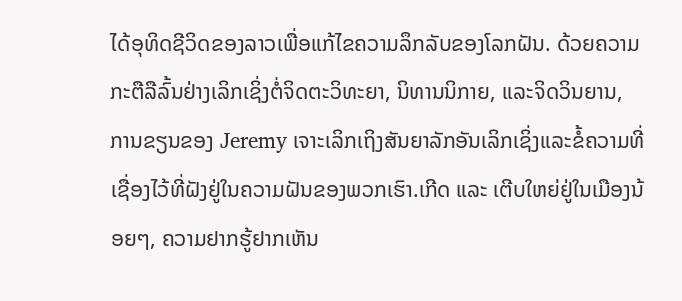ໄດ້ອຸທິດຊີວິດຂອງລາວເພື່ອແກ້ໄຂຄວາມລຶກລັບຂອງໂລກຝັນ. ດ້ວຍຄວາມກະຕືລືລົ້ນຢ່າງເລິກເຊິ່ງຕໍ່ຈິດຕະວິທະຍາ, ນິທານນິກາຍ, ແລະຈິດວິນຍານ, ການຂຽນຂອງ Jeremy ເຈາະເລິກເຖິງສັນຍາລັກອັນເລິກເຊິ່ງແລະຂໍ້ຄວາມທີ່ເຊື່ອງໄວ້ທີ່ຝັງຢູ່ໃນຄວາມຝັນຂອງພວກເຮົາ.ເກີດ ແລະ ເຕີບໃຫຍ່ຢູ່ໃນເມືອງນ້ອຍໆ, ຄວາມຢາກຮູ້ຢາກເຫັນ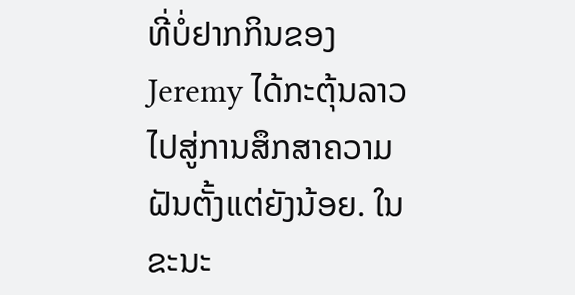ທີ່ບໍ່ຢາກກິນຂອງ Jeremy ໄດ້ກະຕຸ້ນລາວໄປສູ່ການສຶກສາຄວາມຝັນຕັ້ງແຕ່ຍັງນ້ອຍ. ໃນຂະນະ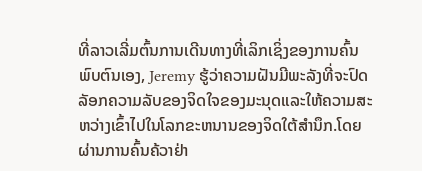ທີ່ລາວເລີ່ມຕົ້ນການເດີນທາງທີ່ເລິກເຊິ່ງຂອງການຄົ້ນພົບຕົນເອງ, Jeremy ຮູ້ວ່າຄວາມຝັນມີພະລັງທີ່ຈະປົດລັອກຄວາມລັບຂອງຈິດໃຈຂອງມະນຸດແລະໃຫ້ຄວາມສະຫວ່າງເຂົ້າໄປໃນໂລກຂະຫນານຂອງຈິດໃຕ້ສໍານຶກ.ໂດຍຜ່ານການຄົ້ນຄ້ວາຢ່າ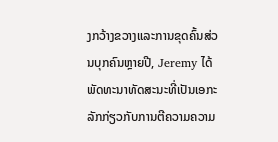ງກວ້າງຂວາງແລະການຂຸດຄົ້ນສ່ວນບຸກຄົນຫຼາຍປີ, Jeremy ໄດ້ພັດທະນາທັດສະນະທີ່ເປັນເອກະລັກກ່ຽວກັບການຕີຄວາມຄວາມ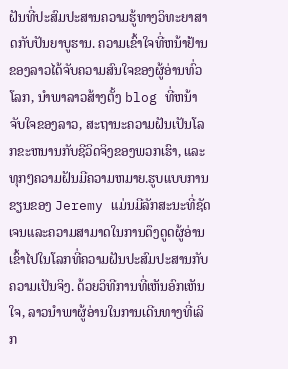ຝັນທີ່ປະສົມປະສານຄວາມຮູ້ທາງວິທະຍາສາດກັບປັນຍາບູຮານ. ຄວາມເຂົ້າໃຈທີ່ຫນ້າຢ້ານຂອງລາວໄດ້ຈັບຄວາມສົນໃຈຂອງຜູ້ອ່ານທົ່ວໂລກ, ນໍາພາລາວສ້າງຕັ້ງ blog ທີ່ຫນ້າຈັບໃຈຂອງລາວ, ສະຖານະຄວາມຝັນເປັນໂລກຂະຫນານກັບຊີວິດຈິງຂອງພວກເຮົາ, ແລະທຸກໆຄວາມຝັນມີຄວາມຫມາຍ.ຮູບແບບການຂຽນຂອງ Jeremy ແມ່ນມີລັກສະນະທີ່ຊັດເຈນແລະຄວາມສາມາດໃນການດຶງດູດຜູ້ອ່ານເຂົ້າໄປໃນໂລກທີ່ຄວາມຝັນປະສົມປະສານກັບຄວາມເປັນຈິງ. ດ້ວຍວິທີການທີ່ເຫັນອົກເຫັນໃຈ, ລາວນໍາພາຜູ້ອ່ານໃນການເດີນທາງທີ່ເລິກ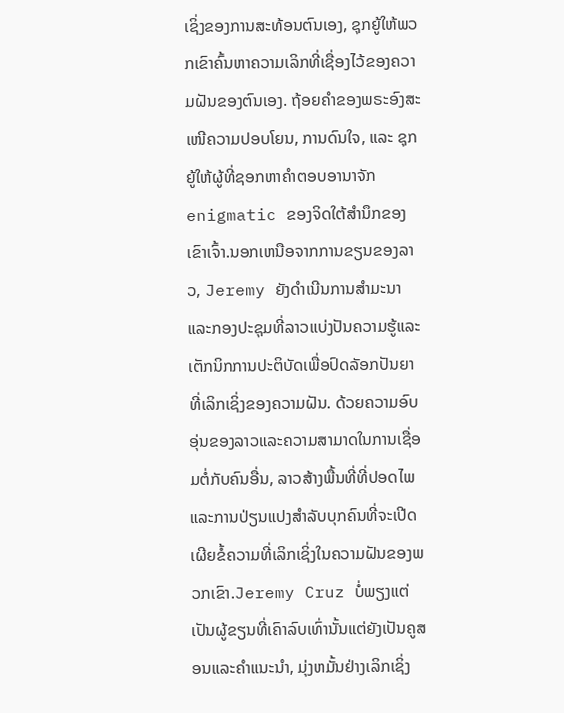ເຊິ່ງຂອງການສະທ້ອນຕົນເອງ, ຊຸກຍູ້ໃຫ້ພວກເຂົາຄົ້ນຫາຄວາມເລິກທີ່ເຊື່ອງໄວ້ຂອງຄວາມຝັນຂອງຕົນເອງ. ຖ້ອຍຄຳຂອງພຣະອົງສະເໜີຄວາມປອບໂຍນ, ການດົນໃຈ, ແລະ ຊຸກຍູ້ໃຫ້ຜູ້ທີ່ຊອກຫາຄຳຕອບອານາຈັກ enigmatic ຂອງຈິດໃຕ້ສໍານຶກຂອງເຂົາເຈົ້າ.ນອກເຫນືອຈາກການຂຽນຂອງລາວ, Jeremy ຍັງດໍາເນີນການສໍາມະນາແລະກອງປະຊຸມທີ່ລາວແບ່ງປັນຄວາມຮູ້ແລະເຕັກນິກການປະຕິບັດເພື່ອປົດລັອກປັນຍາທີ່ເລິກເຊິ່ງຂອງຄວາມຝັນ. ດ້ວຍຄວາມອົບອຸ່ນຂອງລາວແລະຄວາມສາມາດໃນການເຊື່ອມຕໍ່ກັບຄົນອື່ນ, ລາວສ້າງພື້ນທີ່ທີ່ປອດໄພແລະການປ່ຽນແປງສໍາລັບບຸກຄົນທີ່ຈະເປີດເຜີຍຂໍ້ຄວາມທີ່ເລິກເຊິ່ງໃນຄວາມຝັນຂອງພວກເຂົາ.Jeremy Cruz ບໍ່ພຽງແຕ່ເປັນຜູ້ຂຽນທີ່ເຄົາລົບເທົ່ານັ້ນແຕ່ຍັງເປັນຄູສອນແລະຄໍາແນະນໍາ, ມຸ່ງຫມັ້ນຢ່າງເລິກເຊິ່ງ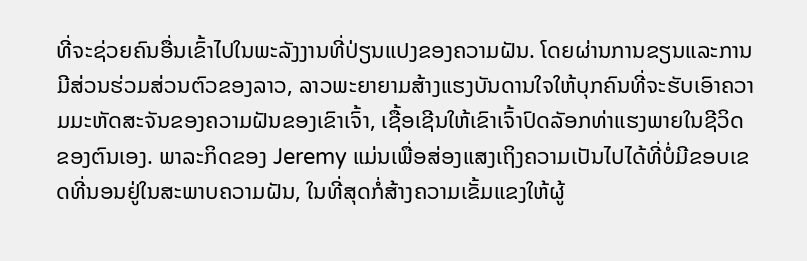ທີ່ຈະຊ່ວຍຄົນອື່ນເຂົ້າໄປໃນພະລັງງານທີ່ປ່ຽນແປງຂອງຄວາມຝັນ. ໂດຍຜ່ານການຂຽນແລະການມີສ່ວນຮ່ວມສ່ວນຕົວຂອງລາວ, ລາວພະຍາຍາມສ້າງແຮງບັນດານໃຈໃຫ້ບຸກຄົນທີ່ຈະຮັບເອົາຄວາມມະຫັດສະຈັນຂອງຄວາມຝັນຂອງເຂົາເຈົ້າ, ເຊື້ອເຊີນໃຫ້ເຂົາເຈົ້າປົດລັອກທ່າແຮງພາຍໃນຊີວິດຂອງຕົນເອງ. ພາລະກິດຂອງ Jeremy ແມ່ນເພື່ອສ່ອງແສງເຖິງຄວາມເປັນໄປໄດ້ທີ່ບໍ່ມີຂອບເຂດທີ່ນອນຢູ່ໃນສະພາບຄວາມຝັນ, ໃນທີ່ສຸດກໍ່ສ້າງຄວາມເຂັ້ມແຂງໃຫ້ຜູ້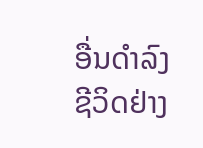ອື່ນດໍາລົງຊີວິດຢ່າງ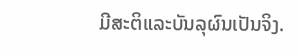ມີສະຕິແລະບັນລຸຜົນເປັນຈິງ.